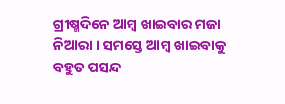ଗ୍ରୀଷ୍ମଦିନେ ଆମ୍ବ ଖାଇବାର ମଜା ନିଆରା । ସମସ୍ତେ ଆମ୍ବ ଖାଇବାକୁ ବହୁତ ପସନ୍ଦ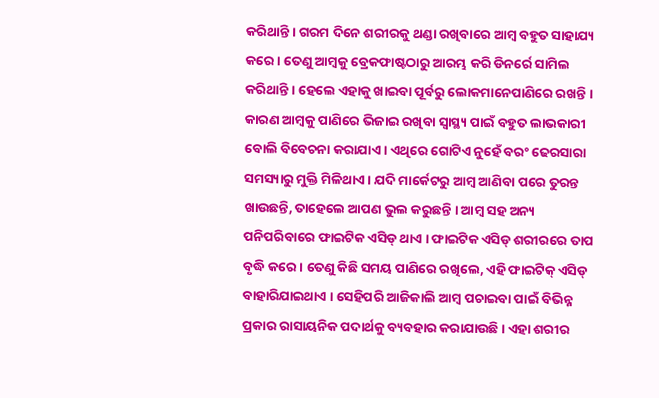କରିଥାନ୍ତି । ଗରମ ଦିନେ ଶରୀରକୁ ଥଣ୍ଡା ରଖିବାରେ ଆମ୍ବ ବହୁତ ସାହାଯ୍ୟ କରେ । ତେଣୁ ଆମ୍ବକୁ ବ୍ରେକଫାଷ୍ଟଠାରୁ ଆରମ୍ଭ କରି ଡିନର୍ରେ ସାମିଲ କରିଥାନ୍ତି । ହେଲେ ଏହାକୁ ଖାଇବା ପୂର୍ବରୁ ଲୋକମାନେପାଣିରେ ରଖନ୍ତି । କାରଣ ଆମ୍ବକୁ ପାଣିରେ ଭିଜାଇ ରଖିବା ସ୍ୱାସ୍ଥ୍ୟ ପାଇଁ ବହୁତ ଲାଭକାରୀ ବୋଲି ବିବେଚନା କରାଯାଏ । ଏଥିରେ ଗୋଟିଏ ନୁହେଁ ବରଂ ଢେରସାରା ସମସ୍ୟାରୁ ମୁକ୍ତି ମିଳିଥାଏ । ଯଦି ମାର୍କେଟରୁ ଆମ୍ବ ଆଣିବା ପରେ ତୁରନ୍ତ ଖାଉଛନ୍ତି, ତାହେଲେ ଆପଣ ଭୁଲ କରୁଛନ୍ତି । ଆମ୍ବ ସହ ଅନ୍ୟ ପନିପରିବାରେ ଫାଇଟିକ ଏସିଡ୍ ଥାଏ । ଫାଇଟିକ ଏସିଡ୍ ଶରୀରରେ ତାପ ବୃଦ୍ଧି କରେ । ତେଣୁ କିଛି ସମୟ ପାଣିରେ ରଖିଲେ, ଏହି ଫାଇଟିକ୍ ଏସିଡ୍ ବାହାରିଯାଇଥାଏ । ସେହିପରି ଆଜିକାଲି ଆମ୍ବ ପଚାଇବା ପାଇଁ ବିଭିନ୍ନ ପ୍ରକାର ରାସାୟନିକ ପଦାର୍ଥକୁ ବ୍ୟବହାର କରାଯାଉଛି । ଏହା ଶରୀର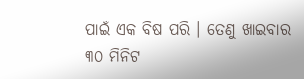ପାଇଁ ଏକ ବିଷ ପରି । ତେଣୁ ଖାଇବାର ୩୦ ମିନିଟ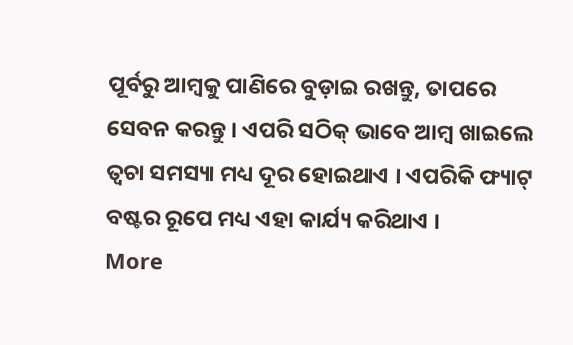ପୂର୍ବରୁ ଆମ୍ବକୁ ପାଣିରେ ବୁଡ଼ାଇ ରଖନ୍ତୁ, ତାପରେ ସେବନ କରନ୍ତୁ । ଏପରି ସଠିକ୍ ଭାବେ ଆମ୍ବ ଖାଇଲେ ତ୍ୱଚା ସମସ୍ୟା ମଧ୍ୟ ଦୂର ହୋଇଥାଏ । ଏପରିକି ଫ୍ୟାଟ୍ ବଷ୍ଟର ରୂପେ ମଧ୍ୟ ଏହା କାର୍ଯ୍ୟ କରିଥାଏ ।
More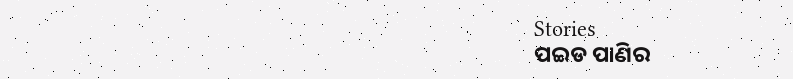Stories
ପଇଡ ପାଣିର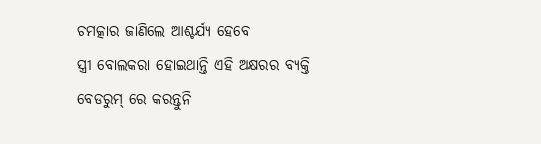ଚମତ୍କାର ଜାଣିଲେ ଆଶ୍ଚର୍ଯ୍ୟ ହେବେ
ସ୍ତ୍ରୀ ବୋଲକରା ହୋଇଥାନ୍ତି ଏହି ଅକ୍ଷରର ବ୍ୟକ୍ତି
ବେଡରୁମ୍ ରେ କରନ୍ତୁନି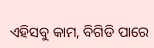ଏହିସବୁ କାମ, ବିଗିଡି ପାରେ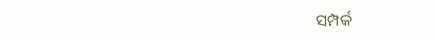ସମ୍ପର୍କ